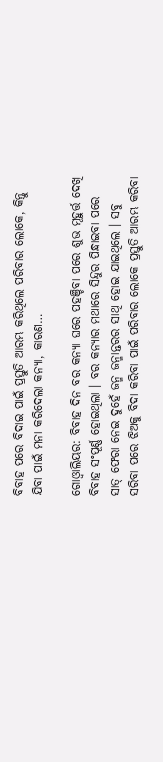ବିବାହ ପରେ ବିଦାଇ ପାଇଁ ପ୍ରସ୍ତୁତି ଆରମ୍ଭ କରିଥିଲେ ପରିବାର ଲୋକେ, କିନ୍ତୁ ଯିବା ପାଇଁ ମନା କରିଦେଲା କନ୍ୟା, କାରଣ…

ଗୋଓ୍ଵାଲିୟର: ବିବାହ ଦିନ ବର କନ୍ୟା ଘରେ ପହଞ୍ଚିବା ପରେ ଶୁଭ ମୂହୁର୍ତ୍ତ ଦେଖି ବିବାହ ସଂପୂର୍ଣ୍ଣ ହୋଇଥିଲା । ବର କନ୍ୟାର ମଥାରେ ସିନ୍ଦୁର ପିନ୍ଧାଇବା ପରେ ସାତ୍‌ ଫେରା ନେଇ ଦୁହେଁ ଜନ୍ମ ଜନ୍ମାନ୍ତରର ସାଥି ହୋଇ ଯାଇଥିଲେ । ସବୁ ସରିବା ପରେ ଝିଅକୁ ବିଦା କରିବା ପାଇଁ ପରିବାର ଲୋକେ ପ୍ରସ୍ତୁତି ଆରମ୍ଭ କରିବା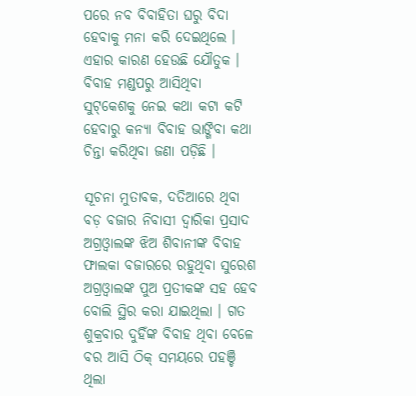ପରେ ନବ ବିବାହିତା ଘରୁ ବିଦା ହେବାକୁ ମନା କରି ଦେଇଥିଲେ । ଏହାର କାରଣ ହେଉଛି ଯୌତୁକ । ବିବାହ ମଣ୍ଡପରୁ ଆସିଥିବା ସୁଟ୍‌କେଶକୁ ନେଇ କଥା କଟା କଟି ହେବାରୁ କନ୍ୟା ବିବାହ ଭାଙ୍ଗିବା କଥା ଚିନ୍ତା କରିଥିବା ଜଣା ପଡ଼ିଛି ।

ସୂଚନା ମୁତାବକ, ଦତିଆରେ ଥିବା ବଡ଼ ବଜାର ନିବାସୀ ଦ୍ୱାରିକା ପ୍ରସାଦ ଅଗ୍ରଓ୍ଵାଲଙ୍କ ଝିଅ ଶିବାନୀଙ୍କ ବିବାହ ଫାଲକା ବଜାରରେ ରହୁଥିବା ସୁରେଶ ଅଗ୍ରଓ୍ଵାଲଙ୍କ ପୁଅ ପ୍ରତୀକଙ୍କ ସହ ହେବ ବୋଲି ସ୍ଥିର କରା ଯାଇଥିଲା । ଗତ ଶୁକ୍ରବାର ଦୁହିଁଙ୍କ ବିବାହ ଥିବା ବେଳେ ବର ଆସି ଠିକ୍‌ ସମୟରେ ପହଞ୍ଚି ଥିଲା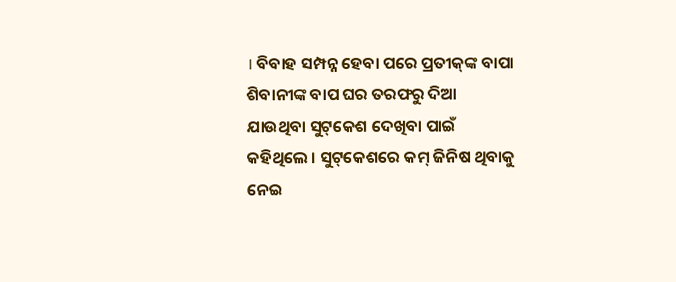। ବିବାହ ସମ୍ପନ୍ନ ହେବା ପରେ ପ୍ରତୀକ୍‌ଙ୍କ ବାପା ଶିବାନୀଙ୍କ ବାପ ଘର ତରଫରୁ ଦିଆ ଯାଉଥିବା ସୁଟ୍‌କେଶ ଦେଖିବା ପାଇଁ କହିଥିଲେ । ସୁଟ୍‌କେଶରେ କମ୍‌ ଜିନିଷ ଥିବାକୁ ନେଇ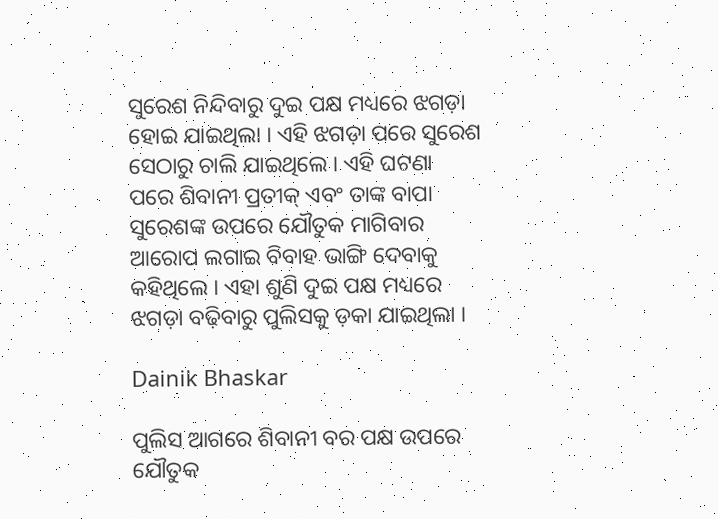ସୁରେଶ ନିନ୍ଦିବାରୁ ଦୁଇ ପକ୍ଷ ମଧ୍ୟରେ ଝଗଡ଼ା ହୋଇ ଯାଇଥିଲା । ଏହି ଝଗଡ଼ା ପରେ ସୁରେଶ ସେଠାରୁ ଚାଲି ଯାଇଥିଲେ । ଏହି ଘଟଣା ପରେ ଶିବାନୀ ପ୍ରତୀକ୍‌ ଏବଂ ତାଙ୍କ ବାପା ସୁରେଶଙ୍କ ଉପରେ ଯୌତୁକ ମାଗିବାର ଆରୋପ ଲଗାଇ ବିବାହ ଭାଙ୍ଗି ଦେବାକୁ କହିଥିଲେ । ଏହା ଶୁଣି ଦୁଇ ପକ୍ଷ ମଧ୍ୟରେ ଝଗଡ଼ା ବଢ଼ିବାରୁ ପୁଲିସକୁ ଡ଼କା ଯାଇଥିଲା ।

Dainik Bhaskar

ପୁଲିସ ଆଗରେ ଶିବାନୀ ବର ପକ୍ଷ ଉପରେ ଯୌତୁକ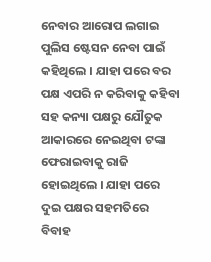ନେବାର ଆରୋପ ଲଗାଇ ପୁଲିସ ଷ୍ଟେସନ ନେବା ପାଇଁ କହିଥିଲେ । ଯାହା ପରେ ବର ପକ୍ଷ ଏପରି ନ କରିବାକୁ କହିବା ସହ କନ୍ୟା ପକ୍ଷରୁ ଯୌତୁକ ଆକାରରେ ନେଇଥିବା ଟଙ୍କା ଫେରାଇବାକୁ ରାଜି ହୋଇଥିଲେ । ଯାହା ପରେ ଦୁଇ ପକ୍ଷର ସହମତିରେ ବିବାହ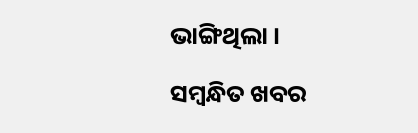ଭାଙ୍ଗିଥିଲା ।

ସମ୍ବନ୍ଧିତ ଖବର